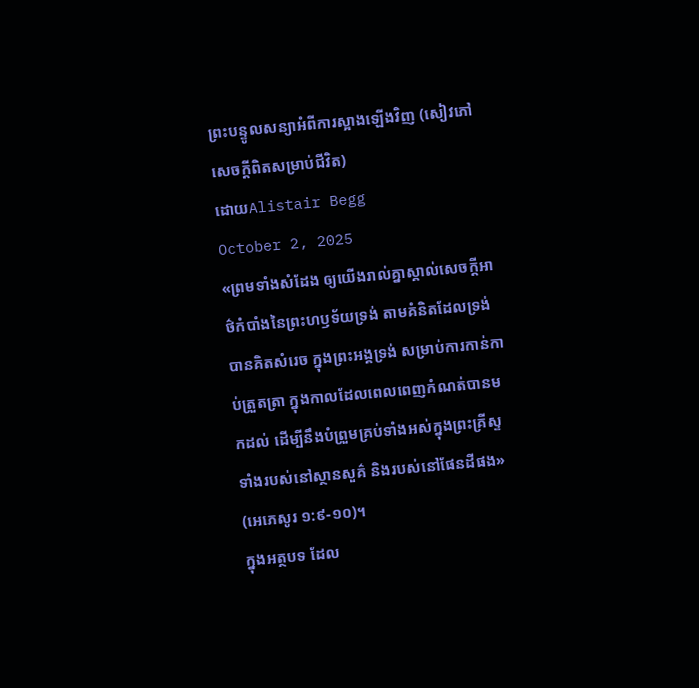ព្រះបន្ទូលសន្យាអំពីការស្អាងឡើងវិញ (សៀវភៅសេចក្ដីពិតសម្រាប់ជីវិត)
ដោយAlistair Begg
October 2, 2025
«ព្រមទាំងសំដែង ឲ្យយើងរាល់គ្នាស្គាល់សេចក្តីអាថ៌កំបាំងនៃព្រះហឫទ័យទ្រង់ តាមគំនិតដែលទ្រង់បានគិតសំរេច ក្នុងព្រះអង្គទ្រង់ សម្រាប់ការកាន់កាប់ត្រួតត្រា ក្នុងកាលដែលពេលពេញកំណត់បានមកដល់ ដើម្បីនឹងបំព្រួមគ្រប់ទាំងអស់ក្នុងព្រះគ្រីស្ទ ទាំងរបស់នៅស្ថានសួគ៌ និងរបស់នៅផែនដីផង» (អេភេសូរ ១:៩-១០)។
ក្នុងអត្ថបទ ដែល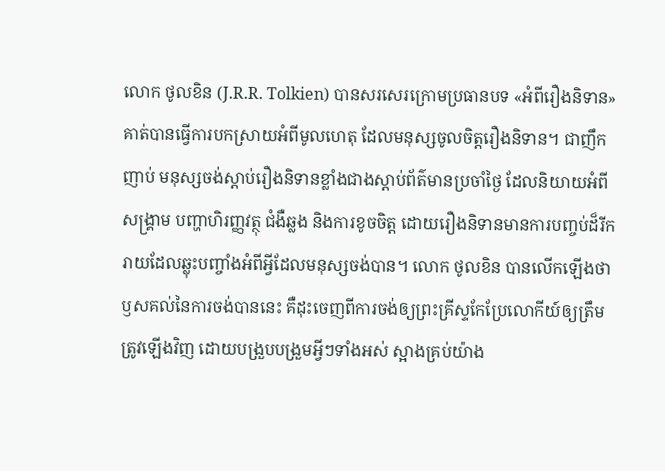លោក ថូលខិន (J.R.R. Tolkien) បានសរសេរក្រោមប្រធានបទ «អំពីរឿងនិទាន» គាត់បានធ្វើការបកស្រាយអំពីមូលហេតុ ដែលមនុស្សចូលចិត្តរឿងនិទាន។ ជាញឹកញាប់ មនុស្សចង់ស្តាប់រឿងនិទានខ្លាំងជាងស្តាប់ព័ត៌មានប្រចាំថ្ងៃ ដែលនិយាយអំពីសង្គ្រាម បញ្ហាហិរញ្ញវត្ថុ ជំងឺឆ្លង និងការខូចចិត្ត ដោយរឿងនិទានមានការបញ្ចប់ដ៏រីករាយដែលឆ្លុះបញ្ចាំងអំពីអ្វីដែលមនុស្សចង់បាន។ លោក ថូលខិន បានលើកឡើងថា ឫសគល់នៃការចង់បាននេះ គឺដុះចេញពីការចង់ឲ្យព្រះគ្រីស្ទកែប្រែលោកីយ៍ឲ្យត្រឹមត្រូវឡើងវិញ ដោយបង្រួបបង្រួមអ្វីៗទាំងអស់ ស្អាងគ្រប់យ៉ាង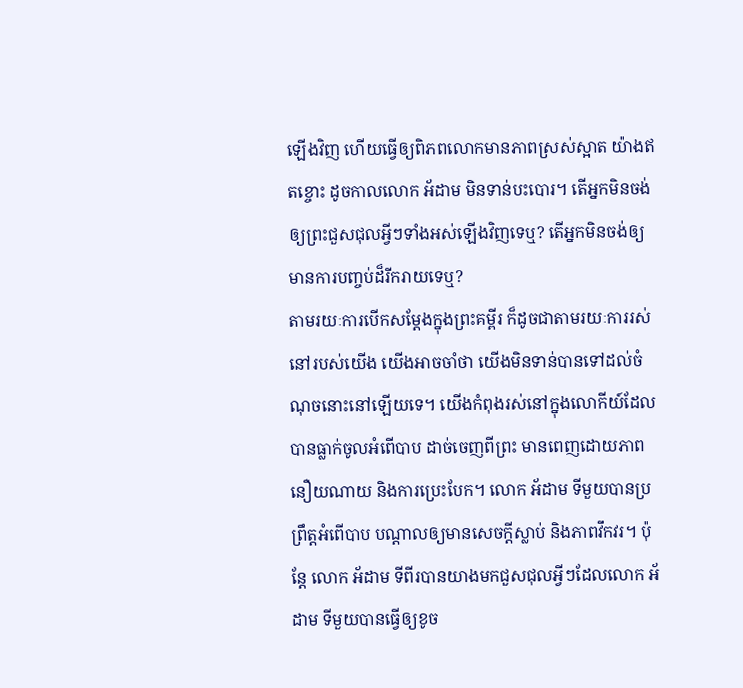ឡើងវិញ ហើយធ្វើឲ្យពិភពលោកមានភាពស្រស់ស្អាត យ៉ាងឥតខ្ចោះ ដូចកាលលោក អ័ដាម មិនទាន់បះបោរ។ តើអ្នកមិនចង់ឲ្យព្រះជួសជុលអ្វីៗទាំងអស់ឡើងវិញទេឬ? តើអ្នកមិនចង់ឲ្យមានការបញ្ចប់ដ៏រីករាយទេឬ?
តាមរយៈការបើកសម្ដែងក្នុងព្រះគម្ពីរ ក៏ដូចជាតាមរយៈការរស់នៅរបស់យើង យើងអាចចាំថា យើងមិនទាន់បានទៅដល់ចំណុចនោះនៅឡើយទេ។ យើងកំពុងរស់នៅក្នុងលោកីយ៍ដែលបានធ្លាក់ចូលអំពើបាប ដាច់ចេញពីព្រះ មានពេញដោយភាពនឿយណាយ និងការប្រេះបែក។ លោក អ័ដាម ទីមួយបានប្រព្រឹត្តអំពើបាប បណ្ដាលឲ្យមានសេចក្តីស្លាប់ និងភាពវឹកវរ។ ប៉ុន្តែ លោក អ័ដាម ទីពីរបានយាងមកជួសជុលអ្វីៗដែលលោក អ័ដាម ទីមួយបានធ្វើឲ្យខូច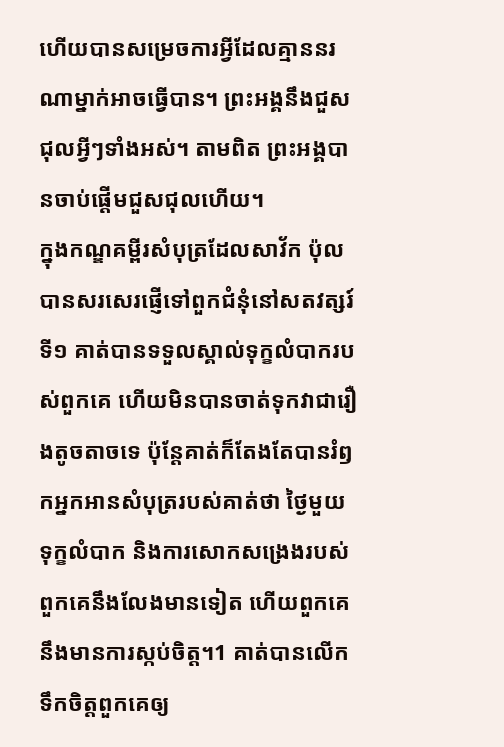ហើយបានសម្រេចការអ្វីដែលគ្មាននរណាម្នាក់អាចធ្វើបាន។ ព្រះអង្គនឹងជួសជុលអ្វីៗទាំងអស់។ តាមពិត ព្រះអង្គបានចាប់ផ្តើមជួសជុលហើយ។
ក្នុងកណ្ឌគម្ពីរសំបុត្រដែលសាវ័ក ប៉ុល បានសរសេរផ្ញើទៅពួកជំនុំនៅសតវត្សរ៍ទី១ គាត់បានទទួលស្គាល់ទុក្ខលំបាករបស់ពួកគេ ហើយមិនបានចាត់ទុកវាជារឿងតូចតាចទេ ប៉ុន្តែគាត់ក៏តែងតែបានរំឭកអ្នកអានសំបុត្ររបស់គាត់ថា ថ្ងៃមួយ ទុក្ខលំបាក និងការសោកសង្រេងរបស់ពួកគេនឹងលែងមានទៀត ហើយពួកគេនឹងមានការស្កប់ចិត្ត។1 គាត់បានលើកទឹកចិត្តពួកគេឲ្យ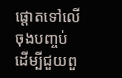ផ្ដោតទៅលើចុងបញ្ចប់ ដើម្បីជួយពួ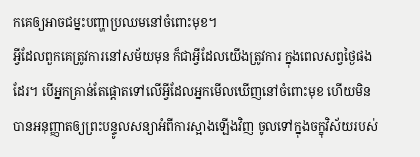កគេឲ្យអាចជម្នះបញ្ហាប្រឈមនៅចំពោះមុខ។
អ្វីដែលពួកគេត្រូវការនៅសម័យមុន ក៏ជាអ្វីដែលយើងត្រូវការ ក្នុងពេលសព្វថ្ងៃផងដែរ។ បើអ្នកគ្រាន់តែផ្ដោតទៅលើអ្វីដែលអ្នកមើលឃើញនៅចំពោះមុខ ហើយមិនបានអនុញ្ញាតឲ្យព្រះបន្ទូលសន្យាអំពីការស្អាងឡើងវិញ ចូលទៅក្នុងចក្ខុវិស័យរបស់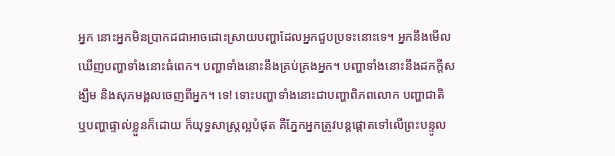អ្នក នោះអ្នកមិនប្រាកដជាអាចដោះស្រាយបញ្ហាដែលអ្នកជួបប្រទះនោះទេ។ អ្នកនឹងមើលឃើញបញ្ហាទាំងនោះធំពេក។ បញ្ហាទាំងនោះនឹងគ្រប់គ្រងអ្នក។ បញ្ហាទាំងនោះនឹងដកក្តីសង្ឃឹម និងសុភមង្គលចេញពីអ្នក។ ទេ! ទោះបញ្ហាទាំងនោះជាបញ្ហាពិភពលោក បញ្ហាជាតិ ឬបញ្ហាផ្ទាល់ខ្លួនក៏ដោយ ក៏យុទ្ធសាស្ត្រល្អបំផុត គឺភ្នែកអ្នកត្រូវបន្តផ្ដោតទៅលើព្រះបន្ទូល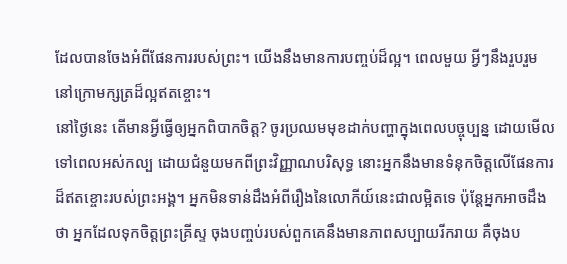ដែលបានចែងអំពីផែនការរបស់ព្រះ។ យើងនឹងមានការបញ្ចប់ដ៏ល្អ។ ពេលមួយ អ្វីៗនឹងរួបរួម នៅក្រោមក្សត្រដ៏ល្អឥតខ្ចោះ។
នៅថ្ងៃនេះ តើមានអ្វីធ្វើឲ្យអ្នកពិបាកចិត្ត? ចូរប្រឈមមុខដាក់បញ្ហាក្នុងពេលបច្ចុប្បន្ន ដោយមើលទៅពេលអស់កល្ប ដោយជំនួយមកពីព្រះវិញ្ញាណបរិសុទ្ធ នោះអ្នកនឹងមានទំនុកចិត្តលើផែនការដ៏ឥតខ្ចោះរបស់ព្រះអង្គ។ អ្នកមិនទាន់ដឹងអំពីរឿងនៃលោកីយ៍នេះជាលម្អិតទេ ប៉ុន្តែអ្នកអាចដឹងថា អ្នកដែលទុកចិត្តព្រះគ្រីស្ទ ចុងបញ្ចប់របស់ពួកគេនឹងមានភាពសប្បាយរីករាយ គឺចុងប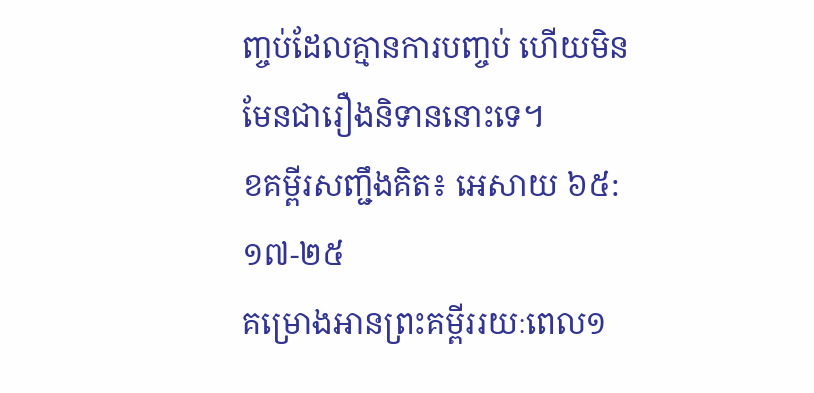ញ្ចប់ដែលគ្មានការបញ្ចប់ ហើយមិនមែនជារឿងនិទាននោះទេ។
ខគម្ពីរសញ្ជឹងគិត៖ អេសាយ ៦៥:១៧-២៥
គម្រោងអានព្រះគម្ពីររយៈពេល១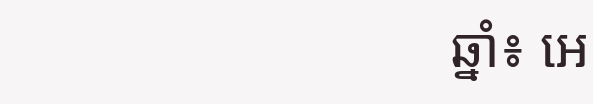ឆ្នាំ៖ អេ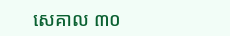សេគាល ៣០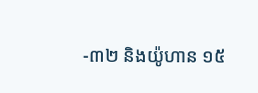-៣២ និងយ៉ូហាន ១៥